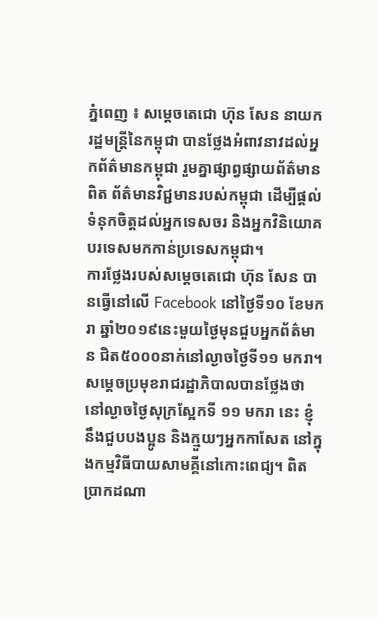ភ្នំពេញ ៖ សម្តេចតេជោ ហ៊ុន សែន នាយករដ្ឋមន្ត្រីនៃកម្ពុជា បានថ្លែងអំពាវនាវដល់អ្នកព័ត៌មានកម្ពុជា រួមគ្នាផ្សាព្វផ្សាយព័ត៌មានពិត ព័ត៌មានវិជ្ជមានរបស់កម្ពុជា ដើម្បីផ្តល់ទំនុកចិត្តដល់អ្នកទេសចរ និងអ្នកវិនិយោគបរទេសមកកាន់ប្រទេសកម្ពុជា។
ការថ្លែងរបស់សម្តេចតេជោ ហ៊ុន សែន បានធ្វើនៅលើ Facebook នៅថ្ងៃទី១០ ខែមករា ឆ្នាំ២០១៩នេះមួយថ្ងៃមុនជួបអ្នកព័ត៌មាន ជិត៥០០០នាក់នៅល្ងាចថ្ងៃទី១១ មករា។ សម្តេចប្រមុខរាជរដ្ឋាភិបាលបានថ្លែងថា នៅល្ងាចថ្ងៃសុក្រស្អែកទី ១១ មករា នេះ ខ្ញុំនឹងជួបបងប្អូន និងក្មួយៗអ្នកកាសែត នៅក្នុងកម្មវិធីបាយសាមគ្គីនៅកោះពេជ្យ។ ពិតប្រាកដណា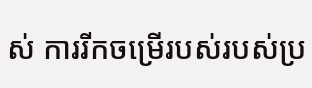ស់ ការរីកចម្រើរបស់របស់ប្រ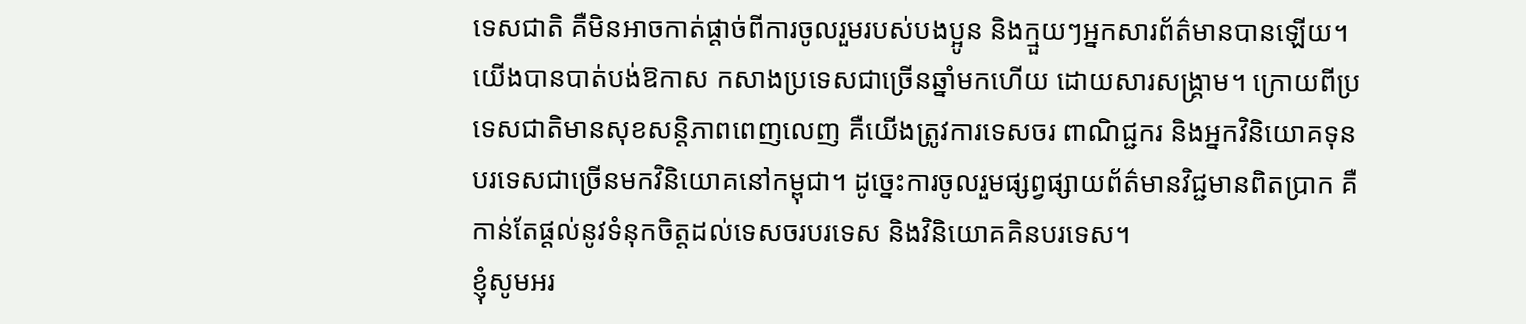ទេសជាតិ គឺមិនអាចកាត់ផ្តាច់ពីការចូលរួមរបស់បងប្អូន និងក្មួយៗអ្នកសារព័ត៌មានបានឡើយ។
យើងបានបាត់បង់ឱកាស កសាងប្រទេសជាច្រើនឆ្នាំមកហើយ ដោយសារសង្គ្រាម។ ក្រោយពីប្រទេសជាតិមានសុខសន្តិភាពពេញលេញ គឺយើងត្រូវការទេសចរ ពាណិជ្ជករ និងអ្នកវិនិយោគទុនបរទេសជាច្រើនមកវិនិយោគនៅកម្ពុជា។ ដូច្នេះការចូលរួមផ្សព្វផ្សាយព័ត៌មានវិជ្ជមានពិតប្រាក គឺកាន់តែផ្តល់នូវទំនុកចិត្តដល់ទេសចរបរទេស និងវិនិយោគគិនបរទេស។
ខ្ញុំសូមអរ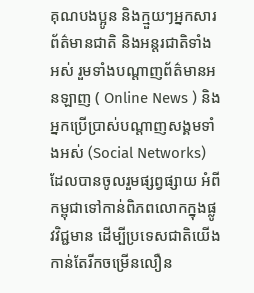គុណបងប្អូន និងក្មួយៗអ្នកសារព័ត៌មានជាតិ និងអន្តរជាតិទាំងអស់ រួមទាំងបណ្តាញព័ត៌មានអនឡាញ ( Online News ) និងអ្នកប្រើប្រាស់បណ្តាញសង្គមទាំងអស់ (Social Networks) ដែលបានចូលរួមផ្សព្វផ្សាយ អំពីកម្ពុជាទៅកាន់ពិភពលោកក្នុងផ្លូវវិជ្ជមាន ដើម្បីប្រទេសជាតិយើងកាន់តែរីកចម្រើនលឿន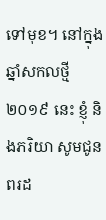ទៅមុខ។ នៅក្នុងឆ្នាំសកលថ្មី ២០១៩ នេះ ខ្ញុំ និងភរិយា សូមជូនពរដ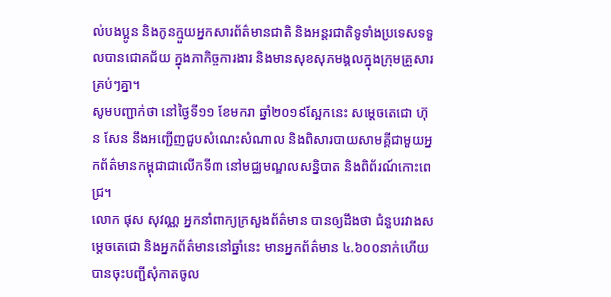ល់បងប្អូន និងកូនក្មួយអ្នកសារព័ត៌មានជាតិ និងអន្តរជាតិទូទាំងប្រទេសទទួលបានជោគជ័យ ក្នុងភាកិច្ចការងារ និងមានសុខសុភមង្គលក្នុងក្រុមគ្រួសារគ្រប់ៗគ្នា។
សូមបញ្ជាក់ថា នៅថ្ងៃទី១១ ខែមករា ឆ្នាំ២០១៩ស្អែកនេះ សម្តេចតេជោ ហ៊ុន សែន នឹងអញ្ជើញជួបសំណេះសំណាល និងពិសារបាយសាមគ្គីជាមួយអ្នកព័ត៌មានកម្ពុជាជាលើកទី៣ នៅមជ្ឈមណ្ឌលសន្និបាត និងពិព័រណ៍កោះពេជ្រ។
លោក ផុស សុវណ្ណ អ្នកនាំពាក្យក្រសួងព័ត៌មាន បានឲ្យដឹងថា ជំនួបរវាងសម្តេចតេជោ និងអ្នកព័ត៌មាននៅឆ្នាំនេះ មានអ្នកព័ត៌មាន ៤.៦០០នាក់ហើយ បានចុះបញ្ជីសុំកាតចូល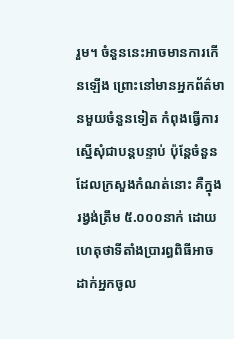រួម។ ចំនួននេះអាចមានការកើនឡើង ព្រោះនៅមានអ្នកព័ត៌មានមួយចំនួនទៀត កំពុងធ្វើការស្នើសុំជាបន្ដបន្ទាប់ ប៉ុន្ដែចំនួនដែលក្រសួងកំណត់នោះ គឺក្នុងរង្វង់ត្រឹម ៥.០០០នាក់ ដោយហេតុថាទីតាំងប្រារព្ធពិធីអាចដាក់អ្នកចូល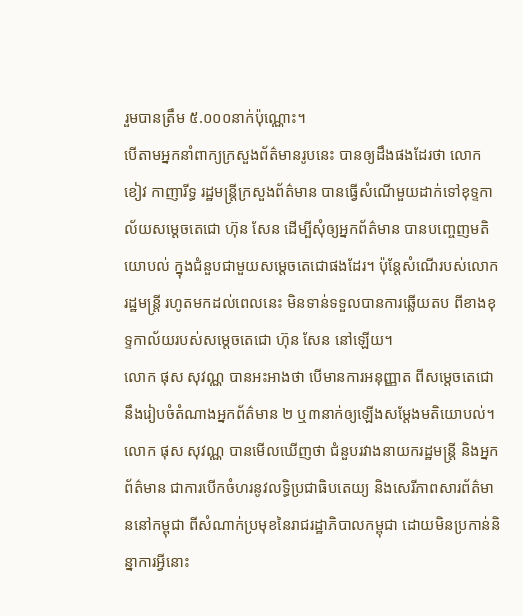រួមបានត្រឹម ៥.០០០នាក់ប៉ុណ្ណោះ។
បើតាមអ្នកនាំពាក្យក្រសួងព័ត៌មានរូបនេះ បានឲ្យដឹងផងដែរថា លោក ខៀវ កាញារីទ្ធ រដ្ឋមន្ត្រីក្រសួងព័ត៌មាន បានធ្វើសំណើមួយដាក់ទៅខុទ្ទកាល័យសម្ដេចតេជោ ហ៊ុន សែន ដើម្បីសុំឲ្យអ្នកព័ត៌មាន បានបញ្ចេញមតិយោបល់ ក្នុងជំនួបជាមួយសម្ដេចតេជោផងដែរ។ ប៉ុន្តែសំណើរបស់លោករដ្ឋមន្ដ្រី រហូតមកដល់ពេលនេះ មិនទាន់ទទួលបានការឆ្លើយតប ពីខាងខុទ្ទកាល័យរបស់សម្ដេចតេជោ ហ៊ុន សែន នៅឡើយ។
លោក ផុស សុវណ្ណ បានអះអាងថា បើមានការអនុញ្ញាត ពីសម្តេចតេជោ នឹងរៀបចំតំណាងអ្នកព័ត៌មាន ២ ឬ៣នាក់ឲ្យឡើងសម្តែងមតិយោបល់។
លោក ផុស សុវណ្ណ បានមើលឃើញថា ជំនួបរវាងនាយករដ្ឋមន្ត្រី និងអ្នកព័ត៌មាន ជាការបើកចំហរនូវលទ្ធិប្រជាធិបតេយ្យ និងសេរីភាពសារព័ត៌មាននៅកម្ពុជា ពីសំណាក់ប្រមុខនៃរាជរដ្ឋាភិបាលកម្ពុជា ដោយមិនប្រកាន់និន្នាការអ្វីនោះ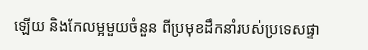ឡើយ និងកែលម្អមួយចំនួន ពីប្រមុខដឹកនាំរបស់ប្រទេសផ្ទា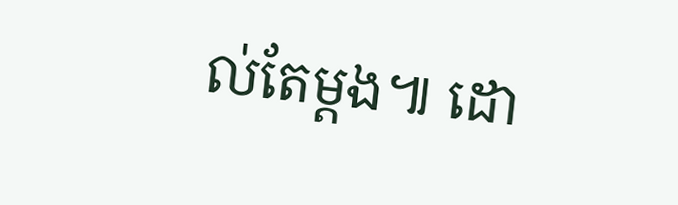ល់តែម្ដង៕ ដោ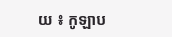យ ៖ កូឡាប